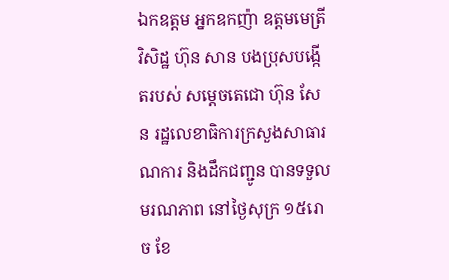ឯកឧត្តម អ្នកឧកញ៉ា ឧត្តមមេត្រីវិសិដ្ឋ ហ៊ុន សាន បងប្រុសបង្កើតរបស់ សម្តេចតេជោ ហ៊ុន សែន រដ្ឋលេខាធិការក្រសួងសាធារណការ និងដឹកជញ្ជូន បានទទួលមរណភាព នៅថ្ងៃសុក្រ ១៥រោច ខែ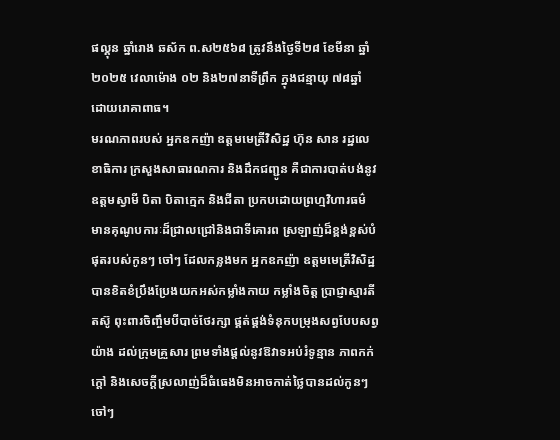ផល្គុន ឆ្នាំរោង ឆស័ក ព.ស២៥៦៨ ត្រូវនឹងថ្ងៃទី២៨ ខែមីនា ឆ្នាំ២០២៥ វេលាម៉ោង ០២ និង២៧នាទីព្រឹក ក្នុងជន្មាយុ ៧៨ឆ្នាំ ដោយរោគាពាធ។
មរណភាពរបស់ អ្នកឧកញ៉ា ឧត្តមមេត្រីវិសិដ្ឋ ហ៊ុន សាន រដ្ឋលេខាធិការ ក្រសួងសាធារណការ និងដឹកជញ្ជូន គឺជាការបាត់បង់នូវឧត្ដមស្វាមី បិតា បិតាក្មេក និងជីតា ប្រកបដោយព្រហ្មវិហារធម៌ មានគុណូបការៈដ៏ជ្រាលជ្រៅនិងជាទីគោរព ស្រឡាញ់ដ៏ខ្ពង់ខ្ពស់បំផុតរបស់កូនៗ ចៅៗ ដែលកន្លងមក អ្នកឧកញ៉ា ឧត្តមមេត្រីវិសិដ្ឋ បានខិតខំប្រឹងប្រែងយកអស់កម្លាំងកាយ កម្លាំងចិត្ត ប្រាជ្ញាស្មារតី តស៊ូ ពុះពារចិញ្ចឹមបីបាច់ថែរក្សា ផ្គត់ផ្គង់ទំនុកបម្រុងសព្វបែបសព្វយ៉ាង ដល់ក្រុមគ្រួសារ ព្រមទាំងផ្ដល់នូវឱវាទអប់រំទូន្មាន ភាពកក់ក្ដៅ និងសេចក្ដីស្រលាញ់ដ៏ធំធេងមិនអាចកាត់ថ្លៃបានដល់កូនៗ ចៅៗ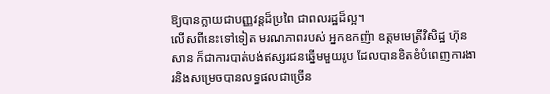ឱ្យបានក្លាយជាបញ្ញវន្តដ៏ប្រពៃ ជាពលរដ្ឋដ៏ល្អ។
លើសពីនេះទៅទៀត មរណភាពរបស់ អ្នកឧកញ៉ា ឧត្តមមេត្រីវិសិដ្ឋ ហ៊ុន សាន ក៏ជាការបាត់បង់ឥស្សរជនឆ្នើមមួយរូប ដែលបានខិតខំបំពេញការងារនិងសម្រេចបានលទ្ធផលជាច្រើន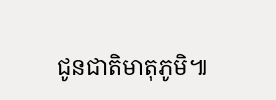ជូនជាតិមាតុភូមិ៕